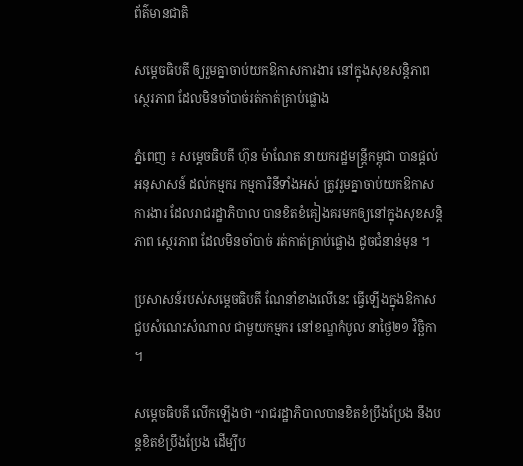ព័ត៌មានជាតិ

សម្តេចធិបតី ឲ្យរួមគ្នាចាប់យកឱកាសការងារ នៅក្នុងសុខសន្តិភាព ស្ថេរភាព ដែលមិនចាំបាច់រត់កាត់គ្រាប់ផ្លោង

ភ្នំពេញ ៖ សម្តេចធិបតី ហ៊ុន ម៉ាណែត នាយករដ្ឋមន្ត្រីកម្ពុជា បានផ្តល់អនុសាសន៍ ដល់កម្មករ កម្មការិនីទាំងអស់ ត្រូវរួមគ្នាចាប់យកឱកាសការងារ ដែលរាជរដ្ឋាភិបាល បានខិតខំគៀងគរមកឲ្យនៅក្នុងសុខសន្តិភាព ស្ថេរភាព ដែលមិនចាំបាច់ រត់កាត់គ្រាប់ផ្លោង ដូចជំនាន់មុន ។

ប្រសាសន៍របស់សម្តេចធិបតី ណែនាំខាងលើនេះ ធ្វើឡើងក្នុងឱកាសជួបសំណេះសំណាល ជាមួយកម្មករ នៅខណ្ឌកំបូល នាថ្ងៃ២១ វិច្ឆិកា ។

សម្តេចធិបតី លើកឡើងថា “រាជរដ្ឋាភិបាលបានខិតខំប្រឹងប្រែង នឹងបន្តខិតខំប្រឹងប្រែង ដើម្បីប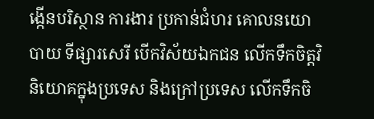ង្កើនបរិស្ថាន ការងារ ប្រកាន់ជំហរ គោលនយោបាយ ទីផ្សារសេរី បើកវិស័យឯកជន លើកទឹកចិត្តវិនិយោគក្នុងប្រទេស និងក្រៅប្រទេស លើកទឹកចិ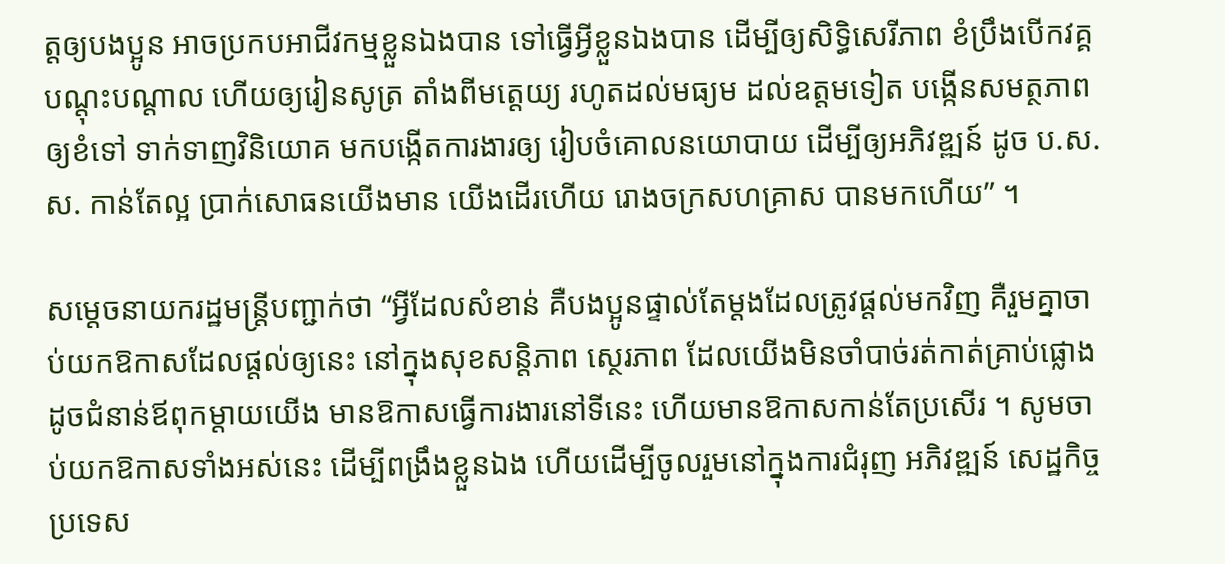ត្តឲ្យបងប្អូន អាចប្រកបអាជីវកម្មខ្លួនឯងបាន ទៅធ្វើអ្វីខ្លួនឯងបាន ដើម្បីឲ្យសិទ្ធិសេរីភាព ខំប្រឹងបើកវគ្គបណ្តុះបណ្តាល ហើយឲ្យរៀនសូត្រ តាំងពីមត្តេយ្យ រហូតដល់មធ្យម ដល់ឧត្តមទៀត បង្កើនសមត្ថភាពឲ្យខំទៅ ទាក់ទាញវិនិយោគ មកបង្កើតការងារឲ្យ រៀបចំគោលនយោបាយ ដើម្បីឲ្យអភិវឌ្ឍន៍ ដូច ប.ស.ស. កាន់តែល្អ ប្រាក់សោធនយើងមាន យើងដើរហើយ រោងចក្រសហគ្រាស បានមកហើយ” ។

សម្តេចនាយករដ្ឋមន្ត្រីបញ្ជាក់ថា “អ្វីដែលសំខាន់ គឺបងប្អូនផ្ទាល់តែម្តងដែលត្រូវផ្តល់មកវិញ គឺរួមគ្នាចាប់យកឱកាសដែលផ្តល់ឲ្យនេះ នៅក្នុងសុខសន្តិភាព ស្ថេរភាព ដែលយើងមិនចាំបាច់រត់កាត់គ្រាប់ផ្លោង ដូចជំនាន់ឪពុកម្តាយយើង មានឱកាសធ្វើការងារនៅទីនេះ ហើយមានឱកាសកាន់តែប្រសើរ ។ សូមចាប់យកឱកាសទាំងអស់នេះ ដើម្បីពង្រឹងខ្លួនឯង ហើយដើម្បីចូលរួមនៅក្នុងការជំរុញ អភិវឌ្ឍន៍ សេដ្ឋកិច្ចប្រទេស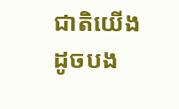ជាតិយើង ដូចបង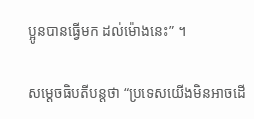ប្អូនបានធ្វើមក ដល់ម៉ោងនេះ” ។

សម្តេចធិបតីបន្តថា “ប្រទេសយើងមិនអាចដើ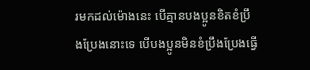រមកដល់ម៉ោងនេះ បើគ្មានបងប្អូនខិតខំប្រឹងប្រែងនោះទេ បើបងប្អូនមិនខំប្រឹងប្រែងធ្វើ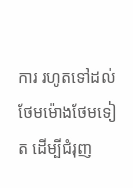ការ រហូតទៅដល់ថែមម៉ោងថែមទៀត ដើម្បីជំរុញ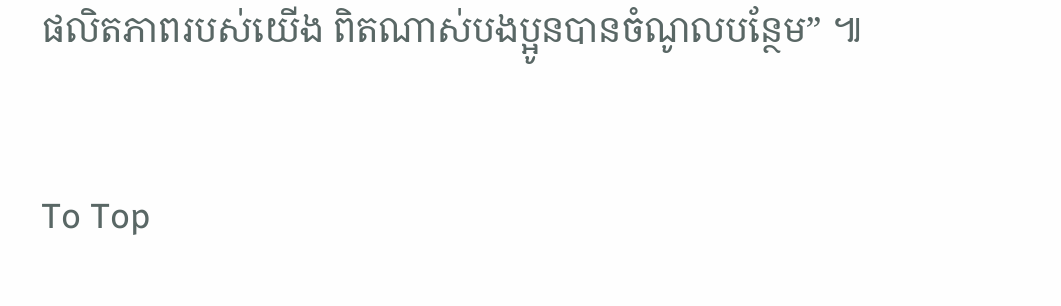ផលិតភាពរបស់យើង ពិតណាស់បងប្អូនបានចំណូលបន្ថែម” ៕

To Top